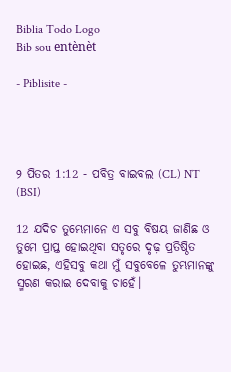Biblia Todo Logo
Bib sou entènèt

- Piblisite -




୨ ପିତର 1:12 - ପବିତ୍ର ବାଇବଲ (CL) NT (BSI)

12 ଯଦିଚ ତୁମ୍ଭେମାନେ ଏ ସବୁ ବିଷୟ ଜାଣିଛ ଓ ତୁମେ ପ୍ରାପ୍ତ ହୋଇଥିବା ସତୃରେ ଦୃଢ଼ ପ୍ରତିଷ୍ଠିତ ହୋଇଛ, ଏହିସବୁ କଥା ମୁଁ ସବୁବେଳେ ତୁମ୍ଭମାନଙ୍କୁ ସ୍ମରଣ କରାଇ ଦେବାକୁ ଚାହେଁ।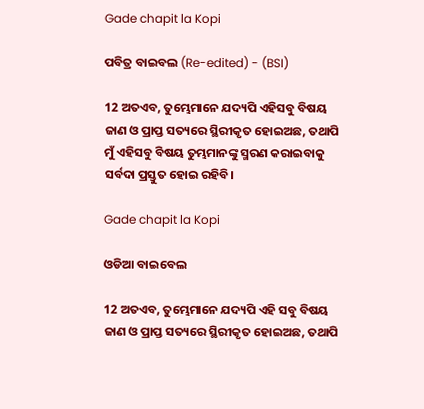Gade chapit la Kopi

ପବିତ୍ର ବାଇବଲ (Re-edited) - (BSI)

12 ଅତଏବ, ତୁମ୍ଭେମାନେ ଯଦ୍ୟପି ଏହିସବୁ ବିଷୟ ଜାଣ ଓ ପ୍ରାପ୍ତ ସତ୍ୟରେ ସ୍ଥିରୀକୃତ ହୋଇଅଛ, ତଥାପି ମୁଁ ଏହିସବୁ ବିଷୟ ତୁମ୍ଭମାନଙ୍କୁ ସ୍ମରଣ କରାଇବାକୁ ସର୍ବଦା ପ୍ରସ୍ତୁତ ହୋଇ ରହିବି।

Gade chapit la Kopi

ଓଡିଆ ବାଇବେଲ

12 ଅତଏବ, ତୁମ୍ଭେମାନେ ଯଦ୍ୟପି ଏହି ସବୁ ବିଷୟ ଜାଣ ଓ ପ୍ରାପ୍ତ ସତ୍ୟରେ ସ୍ଥିରୀକୃତ ହୋଇଅଛ, ତଥାପି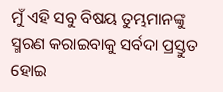ମୁଁ ଏହି ସବୁ ବିଷୟ ତୁମ୍ଭମାନଙ୍କୁ ସ୍ମରଣ କରାଇବାକୁ ସର୍ବଦା ପ୍ରସ୍ତୁତ ହୋଇ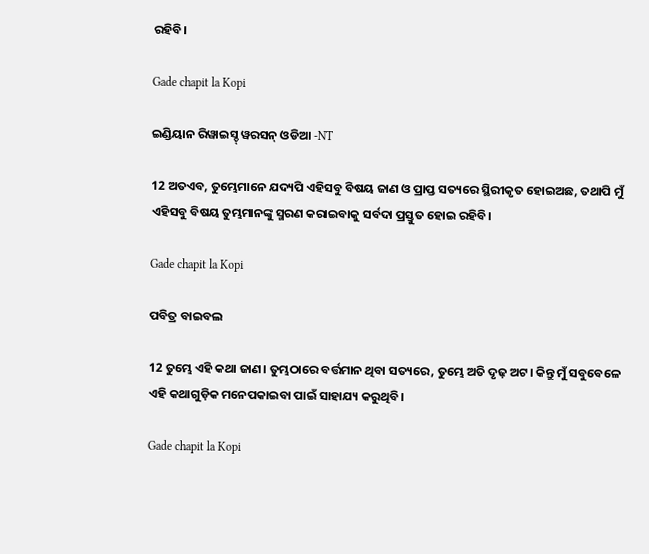ରହିବି।

Gade chapit la Kopi

ଇଣ୍ଡିୟାନ ରିୱାଇସ୍ଡ୍ ୱରସନ୍ ଓଡିଆ -NT

12 ଅତଏବ, ତୁମ୍ଭେମାନେ ଯଦ୍ୟପି ଏହିସବୁ ବିଷୟ ଜାଣ ଓ ପ୍ରାପ୍ତ ସତ୍ୟରେ ସ୍ଥିରୀକୃତ ହୋଇଅଛ, ତଥାପି ମୁଁ ଏହିସବୁ ବିଷୟ ତୁମ୍ଭମାନଙ୍କୁ ସ୍ମରଣ କରାଇବାକୁ ସର୍ବଦା ପ୍ରସ୍ତୁତ ହୋଇ ରହିବି।

Gade chapit la Kopi

ପବିତ୍ର ବାଇବଲ

12 ତୁମ୍ଭେ ଏହି କଥା ଜାଣ। ତୁମ୍ଭଠାରେ ବର୍ତ୍ତମାନ ଥିବା ସତ୍ୟରେ, ତୁମ୍ଭେ ଅତି ଦୃଢ଼ ଅଟ। କିନ୍ତୁ ମୁଁ ସବୁବେଳେ ଏହି କଥାଗୁଡ଼ିକ ମନେପକାଇବା ପାଇଁ ସାହାଯ୍ୟ କରୁଥିବି।

Gade chapit la Kopi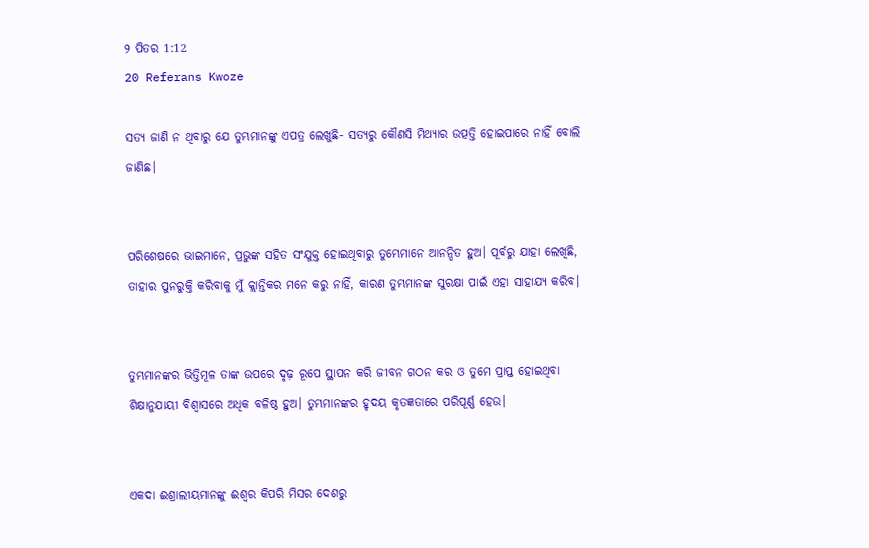୨ ପିତର 1:12
20 Referans Kwoze

ସତ୍ୟ ଜାଣି ନ ଥିବାରୁ ଯେ ତୁମ୍ଭମାନଙ୍କୁ ଏପତ୍ର ଲେଖୁଛି- ସତ୍ୟରୁ କୌଣସି ମିଥ୍ୟାର ଉତ୍ପତ୍ତି ହୋଇପାରେ ନାହିଁ ବୋଲି ଜାଣିଛ।


ପରିଶେଷରେ ଭାଇମାନେ, ପ୍ରଭୁଙ୍କ ସହିତ ସଂଯୁକ୍ତ ହୋଇଥିବାରୁ ତୁମ୍ଭେମାନେ ଆନନ୍ଦିତ ହୁଅ। ପୂର୍ବରୁ ଯାହା ଲେଖିଛି, ତାହାର ପୁନରୁକ୍ତି କରିବାକୁ ମୁଁ କ୍ଲାନ୍ତିକର ମନେ କରୁ ନାହିଁ, କାରଣ ତୁମ୍ଭମାନଙ୍କ ସୁରକ୍ଷା ପାଇଁ ଏହା ସାହାଯ୍ୟ କରିବ।


ତୁମ୍ଭମାନଙ୍କର ଭିତ୍ତିମୂଳ ତାଙ୍କ ଉପରେ ଦୃଢ଼ ରୂପେ ସ୍ଥାପନ କରି ଜୀବନ ଗଠନ କର ଓ ତୁମେ ପ୍ରାପ୍ତ ହୋଇଥିବା ଶିକ୍ଷାନୁଯାୟୀ ବିଶ୍ୱାସରେ ଅଧିକ ବଳିଷ୍ଠ ହୁଅ। ତୁମ୍ଭମାନଙ୍କର ହୃଦୟ କୃତଜ୍ଞତାରେ ପରିପୂର୍ଣ୍ଣ ହେଉ।


ଏକଦା ଈଶ୍ରାଲୀୟମାନଙ୍କୁ ଈଶ୍ୱର କିପରି ମିସର ଦେଶରୁ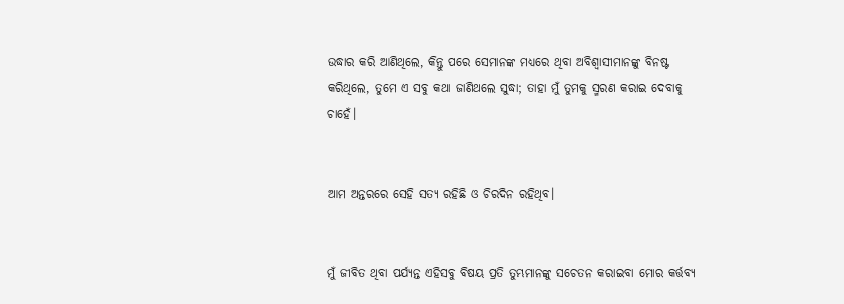ଉଦ୍ଧାର କରି ଆଣିଥିଲେ, କିନ୍ତୁ ପରେ ସେମାନଙ୍କ ମଧ୍ୟରେ ଥିବା ଅବିଶ୍ୱାସୀମାନଙ୍କୁ ବିନଷ୍ଟ କରିଥିଲେ, ତୁମେ ଏ ସବୁ କଥା ଜାଣିଥଲେ ସୁଦ୍ଧା; ତାହା ମୁଁ ତୁମକୁ ସ୍ମରଣ କରାଇ ଦେବାକୁ ଚାହେଁ।


ଆମ ଅନ୍ତରରେ ସେହି ସତ୍ୟ ରହିଛି ଓ ଚିରଦିନ ରହିଥିବ।


ମୁଁ ଜୀବିତ ଥିବା ପର୍ଯ୍ୟନ୍ତ ଏହିସବୁ ବିଷୟ ପ୍ରତି ତୁମ୍ଭମାନଙ୍କୁ ସଚେତନ କରାଇବା ମୋର କର୍ତ୍ତବ୍ୟ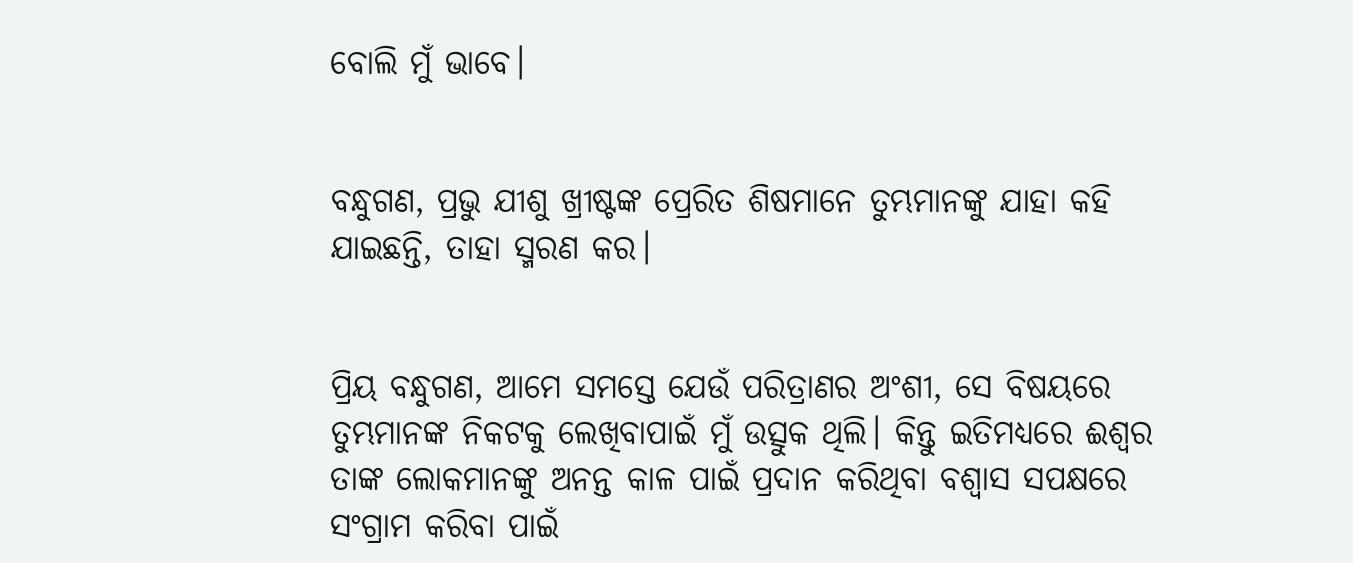ବୋଲି ମୁଁ ଭାବେ।


ବନ୍ଧୁଗଣ, ପ୍ରଭୁ ଯୀଶୁ ଖ୍ରୀଷ୍ଟଙ୍କ ପ୍ରେରିତ ଶିଷମାନେ ତୁମ୍ଭମାନଙ୍କୁ ଯାହା କହି ଯାଇଛନ୍ତି, ତାହା ସ୍ମରଣ କର।


ପ୍ରିୟ ବନ୍ଧୁଗଣ, ଆମେ ସମସ୍ତେ ଯେଉଁ ପରିତ୍ରାଣର ଅଂଶୀ, ସେ ବିଷୟରେ ତୁମ୍ଭମାନଙ୍କ ନିକଟକୁ ଲେଖିବାପାଇଁ ମୁଁ ଉତ୍ସୁକ ଥିଲି। କିନ୍ତୁ ଇତିମଧ୍ୟରେ ଈଶ୍ୱର ତାଙ୍କ ଲୋକମାନଙ୍କୁ ଅନନ୍ତ କାଳ ପାଇଁ ପ୍ରଦାନ କରିଥିବା ବଶ୍ୱାସ ସପକ୍ଷରେ ସଂଗ୍ରାମ କରିବା ପାଇଁ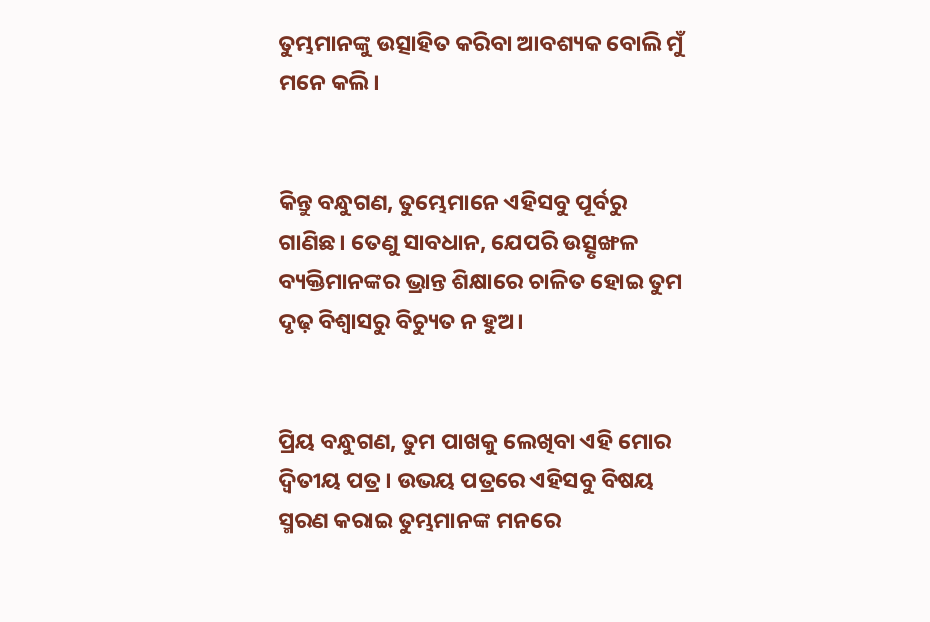ତୁମ୍ଭମାନଙ୍କୁ ଉତ୍ସାହିତ କରିବା ଆବଶ୍ୟକ ବୋଲି ମୁଁ ମନେ କଲି।


କିନ୍ତୁ ବନ୍ଧୁଗଣ, ତୁମ୍ଭେମାନେ ଏହିସବୁ ପୂର୍ବରୁ ଗାଣିଛ। ତେଣୁ ସାବଧାନ, ଯେପରି ଉତ୍ସୃଙ୍ଖଳ ବ୍ୟକ୍ତିମାନଙ୍କର ଭ୍ରାନ୍ତ ଶିକ୍ଷାରେ ଚାଳିତ ହୋଇ ତୁମ ଦୃଢ଼ ବିଶ୍ୱାସରୁ ବିଚ୍ୟୁତ ନ ହୁଅ।


ପ୍ରିୟ ବନ୍ଧୁଗଣ, ତୁମ ପାଖକୁ ଲେଖିବା ଏହି ମୋର ଦ୍ୱିତୀୟ ପତ୍ର। ଉଭୟ ପତ୍ରରେ ଏହିସବୁ ବିଷୟ ସ୍ମରଣ କରାଇ ତୁମ୍ଭମାନଙ୍କ ମନରେ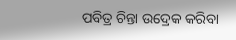ପବିତ୍ର ଚିନ୍ତା ଉଦ୍ରେକ କରିବା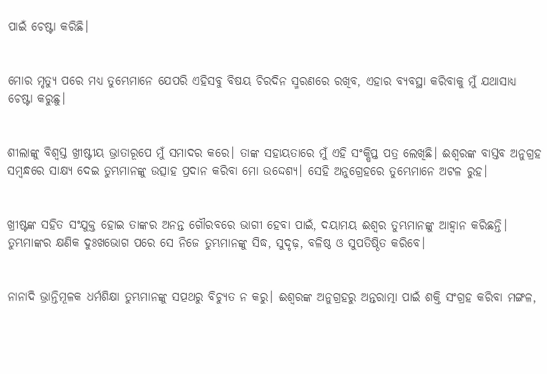ପାଇଁ ଚେଷ୍ଟା କରିଛି।


ମୋର ମୃତ୍ୟୁ ପରେ ମଧ୍ୟ ତୁମ୍ଭେମାନେ ଯେପରି ଏହିସବୁ ବିଷୟ ଚିରଦିନ ସ୍ମରଣରେ ରଖିବ, ଏହାର ବ୍ୟବସ୍ଥା କରିବାକୁ ମୁଁ ଯଥାସାଧ୍ୟ ଚେଷ୍ଟା କରୁଛୁ।


ଶୀଲାଙ୍କୁ ବିଶ୍ୱସ୍ତ ଖ୍ରୀଷ୍ଟୀୟ ଭ୍ରାତାରୂପେ ମୁଁ ସମାଦର କରେ। ତାଙ୍କ ସହାୟତାରେ ମୁଁ ଏହି ସଂକ୍ଷିପ୍ତ ପତ୍ର ଲେଖିଛି। ଈଶ୍ୱରଙ୍କ ବାସ୍ତବ ଅନୁଗ୍ରହ ସମ୍ବନ୍ଧରେ ସାକ୍ଷ୍ୟ ଦେଇ ତୁମ୍ଭମାନଙ୍କୁ ଉତ୍ସାହ ପ୍ରଦାନ କରିବା ମୋ ଉଦ୍ଦେଶ୍ୟ। ସେହି ଅନୁଗ୍ରେହରେ ତୁମ୍ଭେମାନେ ଅଟଳ ରୁହ।


ଖ୍ରୀଷ୍ଟଙ୍କ ସହିତ ସଂଯୁକ୍ତ ହୋଇ ତାଙ୍କର ଅନନ୍ତ ଗୌରବରେ ଭାଗୀ ହେବା ପାଇଁ, ଦୟାମୟ ଈଶ୍ୱର ତୁମ୍ଭମାନଙ୍କୁ ଆହ୍ୱାନ କରିଛନ୍ତି। ତୁମ୍ଭମାଙ୍କର କ୍ଷଣିକ ଦୁଃଖଭୋଗ ପରେ ସେ ନିଜେ ତୁମ୍ଭମାନଙ୍କୁ ସିଦ୍ଧ, ସୁଦୃଢ଼, ବଳିଷ୍ଠ ଓ ସୁପତିଷ୍ଠିତ କରିବେ।


ନାନାଦି ଭ୍ରାନ୍ତିମୂଳକ ଧର୍ମଶିକ୍ଷା ତୁମ୍ଭମାନଙ୍କୁ ସତ୍ପଥରୁ ବିଚ୍ୟୁତ ନ କରୁ। ଈଶ୍ୱରଙ୍କ ଅନୁଗ୍ରହରୁ ଅନ୍ତରାତ୍ମା ପାଇଁ ଶକ୍ତି ସଂଗ୍ରହ କରିବା ମଙ୍ଗଳ,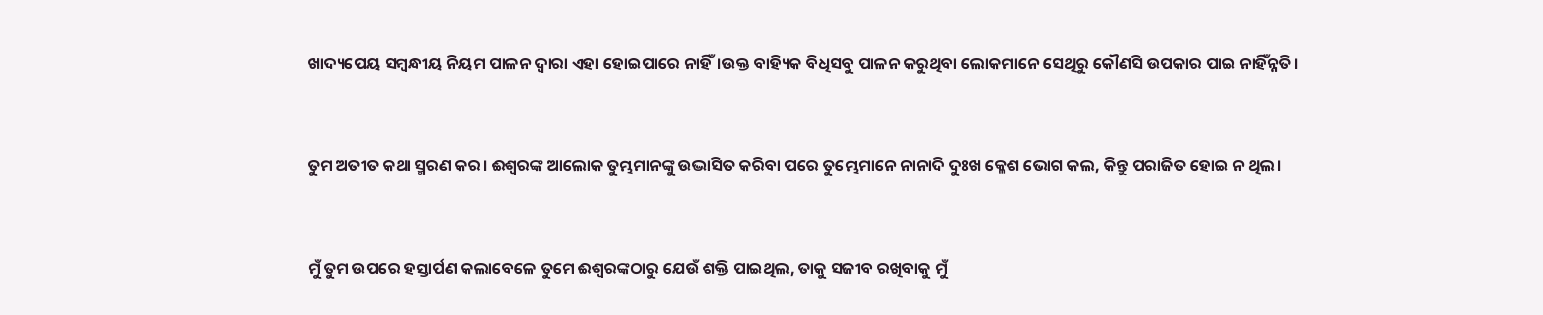ଖାଦ୍ୟପେୟ ସମ୍ବନ୍ଧୀୟ ନିୟମ ପାଳନ ଦ୍ୱାରା ଏହା ହୋଇପାରେ ନାହିଁ।ଉକ୍ତ ବାହ୍ୟିକ ବିଧିସବୁ ପାଳନ କରୁଥିବା ଲୋକମାନେ ସେଥିରୁ କୌଣସି ଉପକାର ପାଇ ନାହିଁନ୍ନତି।


ତୁମ ଅତୀତ କଥା ସ୍ମରଣ କର। ଈଶ୍ୱରଙ୍କ ଆଲୋକ ତୁମ୍ଭମାନଙ୍କୁ ଉଦ୍ଭାସିତ କରିବା ପରେ ତୁମ୍ଭେମାନେ ନାନାଦି ଦୁଃଖ କ୍ଳେଶ ଭୋଗ କଲ, କିନ୍ତୁ ପରାଜିତ ହୋଇ ନ ଥିଲ।


ମୁଁ ତୁମ ଉପରେ ହସ୍ତାର୍ପଣ କଲାବେଳେ ତୁମେ ଈଶ୍ୱରଙ୍କଠାରୁ ଯେଉଁ ଶକ୍ତି ପାଇଥିଲ, ତାକୁ ସଜୀବ ରଖିବାକୁ ମୁଁ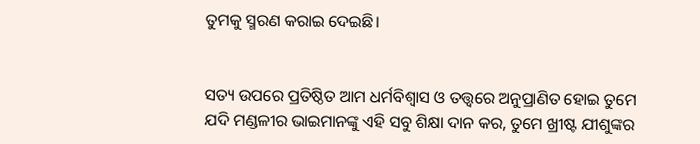ତୁମକୁ ସ୍ମରଣ କରାଇ ଦେଇଛି।


ସତ୍ୟ ଉପରେ ପ୍ରତିଷ୍ଠିତ ଆମ ଧର୍ମବିଶ୍ୱାସ ଓ ତତ୍ତ୍ୱରେ ଅନୁପ୍ରାଣିତ ହୋଇ ତୁମେ ଯଦି ମଣ୍ଡଳୀର ଭାଇମାନଙ୍କୁ ଏହି ସବୁ ଶିକ୍ଷା ଦାନ କର, ତୁମେ ଖ୍ରୀଷ୍ଟ ଯୀଶୁଙ୍କର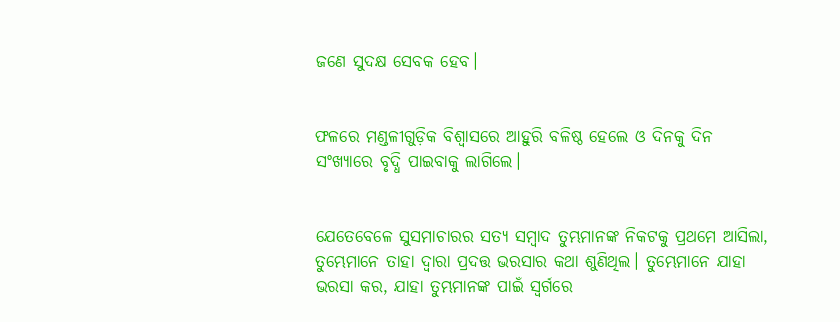ଜଣେ ସୁଦକ୍ଷ ସେବକ ହେବ।


ଫଳରେ ମଣ୍ଡଳୀଗୁଡ଼ିକ ବିଶ୍ୱାସରେ ଆହୁରି ବଳିଷ୍ଠ ହେଲେ ଓ ଦିନକୁ ଦିନ ସଂଖ୍ୟାରେ ବୃଦ୍ଧି ପାଇବାକୁ ଲାଗିଲେ।


ଯେତେବେଳେ ସୁସମାଚାରର ସତ୍ୟ ସମ୍ବାଦ ତୁମ୍ଭମାନଙ୍କ ନିକଟକୁ ପ୍ରଥମେ ଆସିଲା, ତୁମ୍ଭେମାନେ ତାହା ଦ୍ୱାରା ପ୍ରଦତ୍ତ ଭରସାର କଥା ଶୁଣିଥିଲ। ତୁମ୍ଭେମାନେ ଯାହା ଭରସା କର, ଯାହା ତୁମ୍ଭମାନଙ୍କ ପାଇଁ ସ୍ୱର୍ଗରେ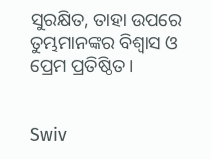ସୁରକ୍ଷିତ, ତାହା ଉପରେ ତୁମ୍ଭମାନଙ୍କର ବିଶ୍ୱାସ ଓ ପ୍ରେମ ପ୍ରତିଷ୍ଠିତ।


Swiv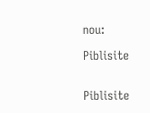nou:

Piblisite


Piblisite